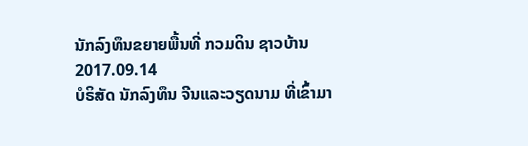ນັກລົງທຶນຂຍາຍພື້ນທີ່ ກວມດິນ ຊາວບ້ານ
2017.09.14
ບໍຣິສັດ ນັກລົງທຶນ ຈີນແລະວຽດນາມ ທີ່ເຂົ້າມາ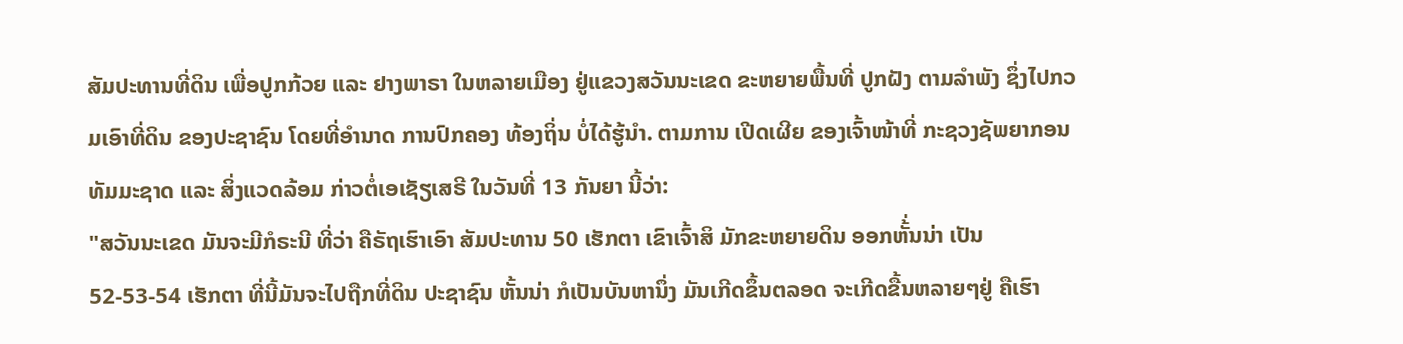ສັມປະທານທີ່ດິນ ເພື່ອປູກກ້ວຍ ແລະ ຢາງພາຣາ ໃນຫລາຍເມືອງ ຢູ່ແຂວງສວັນນະເຂດ ຂະຫຍາຍພື້ນທີ່ ປູກຝັງ ຕາມລໍາພັງ ຊຶ່ງໄປກວມເອົາທີ່ດິນ ຂອງປະຊາຊົນ ໂດຍທີ່ອໍານາດ ການປົກຄອງ ທ້ອງຖິ່ນ ບໍ່ໄດ້ຮູ້ນໍາ. ຕາມການ ເປີດເຜີຍ ຂອງເຈົ້າໜ້າທີ່ ກະຊວງຊັພຍາກອນ ທັມມະຊາດ ແລະ ສິ່ງແວດລ້ອມ ກ່າວຕໍ່ເອເຊັຽເສຣີ ໃນວັນທີ່ 13 ກັນຍາ ນີ້ວ່າ:
"ສວັນນະເຂດ ມັນຈະມີກໍຣະນີ ທີ່ວ່າ ຄືຣັຖເຮົາເອົາ ສັມປະທານ 50 ເຮັກຕາ ເຂົາເຈົ້າສິ ມັກຂະຫຍາຍດິນ ອອກຫັ້່ນນ່າ ເປັນ 52-53-54 ເຮັກຕາ ທີ່ນີ້ມັນຈະໄປຖືກທີ່ດິນ ປະຊາຊົນ ຫັ້ນນ່າ ກໍເປັນບັນຫານຶ່ງ ມັນເກີດຂຶ້ນຕລອດ ຈະເກີດຂື້ນຫລາຍໆຢູ່ ຄືເຮົາ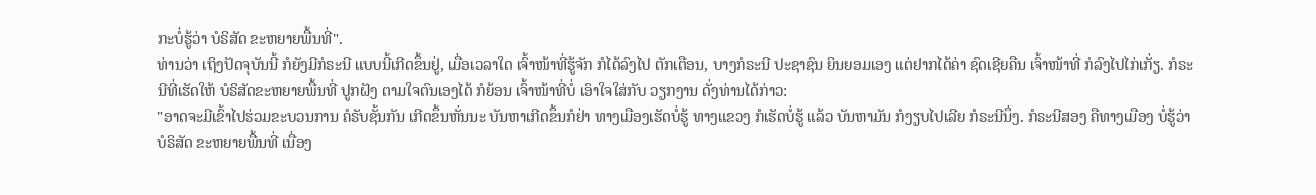ກະບໍ່ຮູ້ວ່າ ບໍຣິສັດ ຂະຫຍາຍພື້ນທີ່".
ທ່ານວ່າ ເຖິງປັດຈຸບັນນີ້ ກໍຍັງມີກໍຣະນີ ແບບນີ້ເກີດຂຶ້ນຢູ່, ເມື່ອເວລາໃດ ເຈົ້າໜ້າທີ່ຮູ້ຈັກ ກໍໄດ້ລົງໄປ ຕັກເຕືອນ, ບາງກໍຣະນີ ປະຊາຊົນ ຍິນຍອມເອງ ແຕ່ຢາກໄດ້ຄ່າ ຊົດເຊີຍຄືນ ເຈົ້າໜ້າທີ່ ກໍລົງໄປໄກ່ເກັ່ຽ. ກໍຣະນີທີ່ເຮັດໃຫ້ ບໍຣິສັດຂະຫຍາຍພື້ນທີ່ ປູກຝັງ ຕາມໃຈຕົນເອງໄດ້ ກໍຍ້ອນ ເຈົ້າໜ້າທີ່ບໍ່ ເອົາໃຈໃສ່ກັບ ວຽກງານ ດັ່ງທ່ານໄດ້ກ່າວ:
"ອາດຈະມີເຂົ້າໄປຮ່ວມຂະບວນການ ຄໍຣັບຊັ້ນກັນ ເກີດຂຶ້ນຫັ່ນນະ ບັນຫາເກີດຂຶ້ນກໍຢ່າ ທາງເມືອງເຮັດບໍ່ຮູ້ ທາງແຂວງ ກໍເຮັດບໍ່ຮູ້ ແລ້ວ ບັນຫາມັນ ກໍງຽບໄປເລີຍ ກໍຣະນີນຶ່ງ. ກໍຣະນີສອງ ຄືທາງເມືອງ ບໍ່ຮູ້ວ່າ ບໍຣິສັດ ຂະຫຍາຍພື້ນທີ່ ເນື່ອງ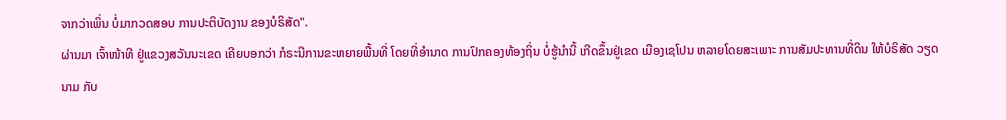ຈາກວ່າເພິ່ນ ບໍ່ມາກວດສອບ ການປະຕິບັດງານ ຂອງບໍຣິສັດ".
ຜ່ານມາ ເຈົ້າໜ້າທີ ຢູ່ແຂວງສວັນນະເຂດ ເຄີຍບອກວ່າ ກໍຣະນີການຂະຫຍາຍພື້ນທີ່ ໂດຍທີ່ອໍານາດ ການປົກຄອງທ້ອງຖິ່ນ ບໍ່ຮູ້ນໍານີ້ ເກີດຂຶ້ນຢູ່ເຂດ ເມືອງເຊໂປນ ຫລາຍໂດຍສະເພາະ ການສັມປະທານທີ່ດິນ ໃຫ້ບໍຣິສັດ ວຽດນາມ ກັບ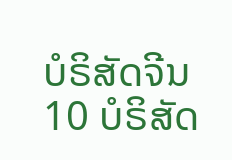ບໍຣິສັດຈີນ 10 ບໍຣິສັດ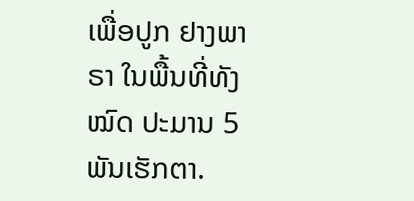ເພື່ອປູກ ຢາງພາຣາ ໃນພື້ນທີ່ທັງໝົດ ປະມານ 5 ພັນເຮັກຕາ.